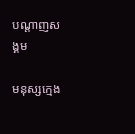បណ្តាញសង្គម

មនុស្សក្មេង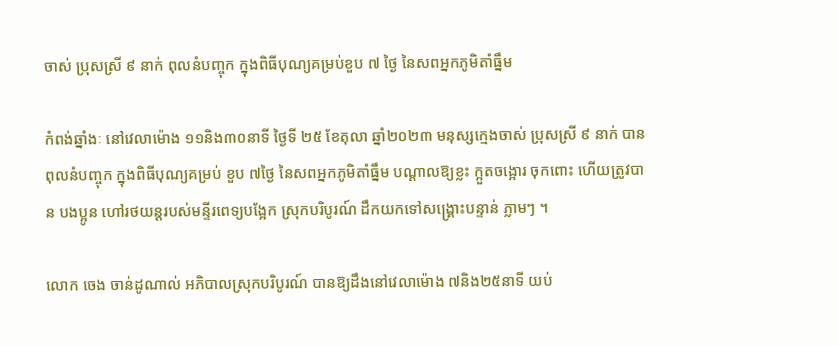ចាស់ ប្រុសស្រី ៩ នាក់ ពុលនំបញ្ចុក ក្នុងពិធីបុណ្យគម្រប់ខួប ៧ ថ្ងៃ នៃសពអ្នកភូមិតាំធ្នឹម

កំពង់ឆ្នាំងៈ នៅវេលាម៉ោង ១១និង៣០នាទី ថ្ងៃទី ២៥ ខែតុលា ឆ្នាំ២០២៣ មនុស្សក្មេងចាស់ ប្រុសស្រី ៩ នាក់ បានពុលនំបញ្ចុក ក្នុងពិធីបុណ្យគម្រប់ ខួប ៧ថ្ងៃ នៃសពអ្នកភូមិតាំធ្នឹម បណ្តាលឱ្យខ្លះ ក្អួតចង្អោរ ចុកពោះ ហើយត្រូវបាន បងប្អូន ហៅរថយន្តរបស់មន្ទីរពេទ្យបង្អែក ស្រុកបរិបូរណ៍ ដឹកយកទៅសង្គ្រោះបន្ទាន់ ភ្លាមៗ ។

លោក ចេង ចាន់ដូណាល់ អភិបាលស្រុកបរិបូរណ៍ បានឱ្យដឹងនៅវេលាម៉ោង ៧និង២៥នាទី យប់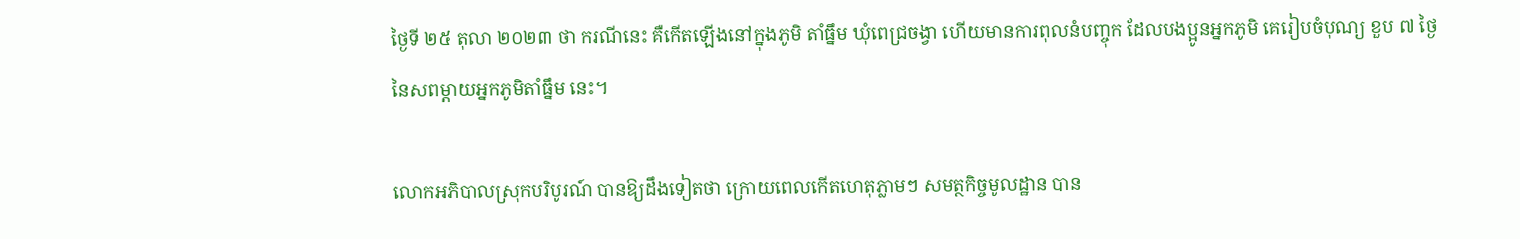ថ្ងៃទី ២៥ តុលា ២០២៣ ថា ករណីនេះ គឺកើតឡើងនៅក្នុងភូមិ តាំធ្នឹម ឃុំពេជ្រចង្វា ហើយមានការពុលនំបញ្ចុក ដែលបងប្អូនអ្នកភូមិ គេរៀបចំបុណ្យ ខួប ៧ ថ្ងៃ នៃសពម្តាយអ្នកភូមិតាំធ្នឹម នេះ។

លោកអភិបាលស្រុកបរិបូរណ៍ បានឱ្យដឹងទៀតថា ក្រោយពេលកើតហេតុភ្លាមៗ សមត្ថកិច្ចមូលដ្ឋាន បាន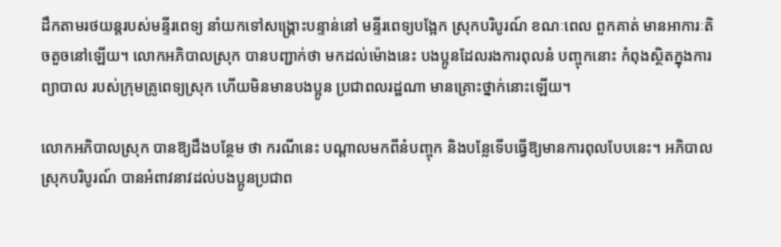ដឹកតាមរថយន្តរបស់មន្ទីរពេទ្យ នាំយកទៅសង្គ្រោះបន្ទាន់នៅ មន្ទីរពេទ្យបង្អែក ស្រុកបរិបូរណ៍ ខណៈពេល ពួកគាត់ មានអាការៈតិចតួចនៅឡើយ។ លោកអភិបាលស្រុក បានបញ្ជាក់ថា មកដល់ម៉ោងនេះ បងប្អូនដែលរងការពុលនំ បញ្ចុកនោះ កំពុងស្ថិតក្នុងការព្យាបាល របស់ក្រុមគ្រូពេទ្យស្រុក ហើយមិនមានបងប្អូន ប្រជាពលរដ្ឋណា មានគ្រោះថ្នាក់នោះឡើយ។

លោកអភិបាលស្រុក បានឱ្យដឹងបន្ថែម ថា ករណីនេះ បណ្តាលមកពីនំបញ្ចុក និងបន្លែទើបធ្វើឱ្យមានការពុលបែបនេះ។ អភិបាលស្រុកបរិបូរណ៍ បានអំពាវនាវដល់បងប្អូនប្រជាព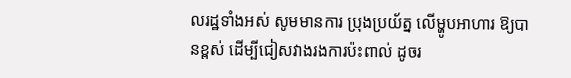លរដ្ឋទាំងអស់ សូមមានការ ប្រុងប្រយ័ត្ន លើម្ហូបអាហារ ឱ្យបានខ្ពស់ ដើម្បីជៀសវាងរងការប៉ះពាល់ ដូចរ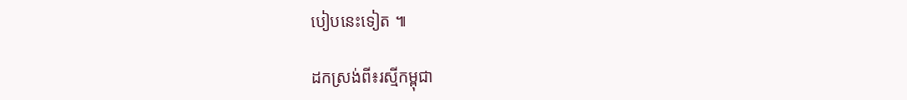បៀបនេះទៀត ៕

ដកស្រង់ពី៖រស្មីកម្ពុជា